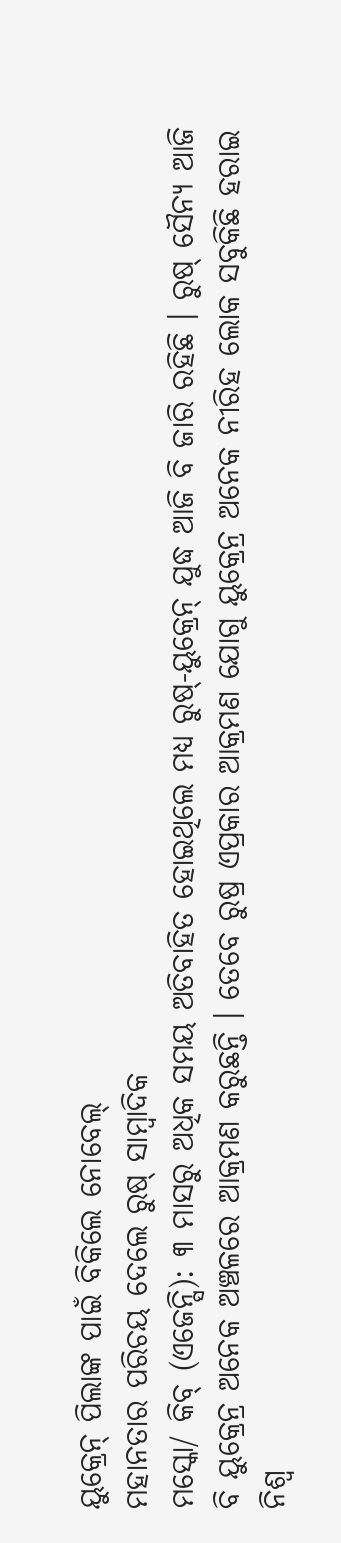ୟୁକ୍ରେନ୍ ପିଲାଙ୍କ ପାଇଁ ବିକିଲେ ନୋବେଲ୍
ମହାନତାର ପରିଚୟ ଦେଲେ ରୁଷ୍ ସାମ୍ବାଦିକ
ମସ୍କୋ/ କିବ୍ (ଏଜେନ୍ସି): ୩ ମାସରୁ ଅଧିକ ସମୟ ଅତିବାହିତ ହୋଇଥିଲେ ମଧ୍ୟ ରୁଷ୍-ୟୁକ୍ରେନ୍ ଯୁଦ୍ଧ ଆଜି ବି ଜାରି ରହିଛି । ରୁଷ୍ ସୈନ୍ୟ ଆଜି ବି ୟୁକ୍ରେନ୍ର ଅନେକ ଅଞ୍ଚଳରେ ଆକ୍ରମଣ କରୁଛନ୍ତି । ତେବେ ରୁଷ୍ର ଏପ୍ରକାର ଆକ୍ରମଣ ଯୋଗୁ ୟୁକ୍ରେନ୍ର ଅନେକ ନୀରିହ ଲୋକ ସବୁକିଛି ହରାଇ ନିଶ୍ୱ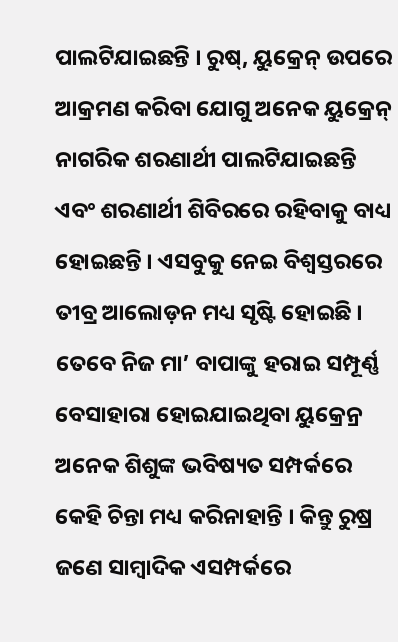ପାଲଟିଯାଇଛନ୍ତି । ରୁଷ୍, ୟୁକ୍ରେନ୍ ଉପରେ ଆକ୍ରମଣ କରିବା ଯୋଗୁ ଅନେକ ୟୁକ୍ରେନ୍ ନାଗରିକ ଶରଣାର୍ଥୀ ପାଲଟିଯାଇଛନ୍ତି ଏବଂ ଶରଣାର୍ଥୀ ଶିବିରରେ ରହିବାକୁ ବାଧ୍ୟ ହୋଇଛନ୍ତି । ଏସବୁକୁ ନେଇ ବିଶ୍ୱସ୍ତରରେ ତୀବ୍ର ଆଲୋଡ଼ନ ମଧ୍ୟ ସୃଷ୍ଟି ହୋଇଛି । ତେବେ ନିଜ ମା’ ବାପାଙ୍କୁ ହରାଇ ସମ୍ପୂର୍ଣ୍ଣ ବେସାହାରା ହୋଇଯାଇଥିବା ୟୁକ୍ରେନ୍ର ଅନେକ ଶିଶୁଙ୍କ ଭବିଷ୍ୟତ ସମ୍ପର୍କରେ କେହି ଚିନ୍ତା ମଧ୍ୟ କରିନାହାନ୍ତି । କିନ୍ତୁ ରୁଷ୍ର ଜଣେ ସାମ୍ବାଦିକ ଏସମ୍ପର୍କରେ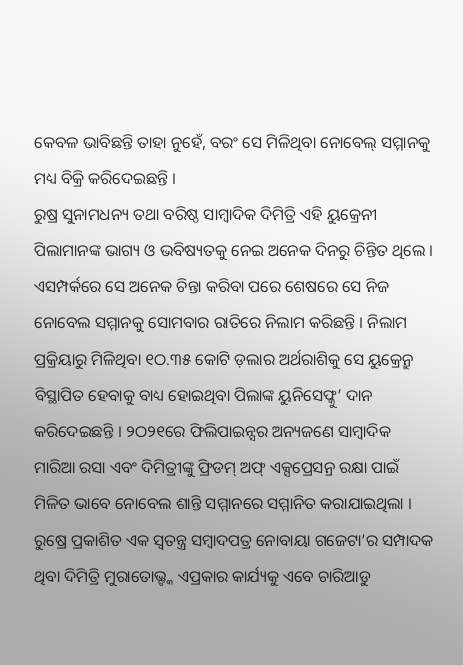କେବଳ ଭାବିଛନ୍ତି ତାହା ନୁହେଁ, ବରଂ ସେ ମିଳିଥିବା ନୋବେଲ୍ ସମ୍ମାନକୁ ମଧ୍ୟ ବିକ୍ରି କରିଦେଇଛନ୍ତି ।
ରୁଷ୍ର ସୁନାମଧନ୍ୟ ତଥା ବରିଷ୍ଠ ସାମ୍ବାଦିକ ଦିମିତ୍ରି ଏହି ୟୁକ୍ରେନୀ ପିଲାମାନଙ୍କ ଭାଗ୍ୟ ଓ ଭବିଷ୍ୟତକୁ ନେଇ ଅନେକ ଦିନରୁ ଚିନ୍ତିତ ଥିଲେ । ଏସମ୍ପର୍କରେ ସେ ଅନେକ ଚିନ୍ତା କରିବା ପରେ ଶେଷରେ ସେ ନିଜ ନୋବେଲ ସମ୍ମାନକୁ ସୋମବାର ରାତିରେ ନିଲାମ କରିଛନ୍ତି । ନିଲାମ ପ୍ରକ୍ରିୟାରୁ ମିଳିଥିବା ୧ଠ.୩୫ କୋଟି ଡ଼ଲାର ଅର୍ଥରାଶିକୁ ସେ ୟୁକ୍ରେନ୍ରୁ ବିସ୍ଥାପିତ ହେବାକୁ ବାଧ୍ୟ ହୋଇଥିବା ପିଲାଙ୍କ ୟୁନିସେଫ୍କୁ’ ଦାନ କରିଦେଇଛନ୍ତି । ୨ଠ୨୧ରେ ଫିଲିପାଇନ୍ସର ଅନ୍ୟଜଣେ ସାମ୍ବାଦିକ ମାରିଆ ରସା ଏବଂ ଦିମିତ୍ରୀଙ୍କୁ ଫ୍ରିଡମ୍ ଅଫ୍ ଏକ୍ସପ୍ରେସନ୍ର ରକ୍ଷା ପାଇଁ ମିଳିତ ଭାବେ ନୋବେଲ ଶାନ୍ତି ସମ୍ମାନରେ ସମ୍ମାନିତ କରାଯାଇଥିଲା । ରୁଷ୍ରେ ପ୍ରକାଶିତ ଏକ ସ୍ୱତନ୍ତ୍ର ସମ୍ବାଦପତ୍ର ନୋବାୟା ଗଜେଟା’ର ସମ୍ପାଦକ ଥିବା ଦିମିତ୍ରି ମୁରାତୋଭ୍ଙ୍କ ଏପ୍ରକାର କାର୍ଯ୍ୟକୁ ଏବେ ଚାରିଆଡୁ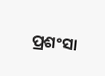ପ୍ରଶଂସା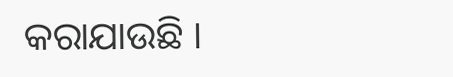କରାଯାଉଛି ।